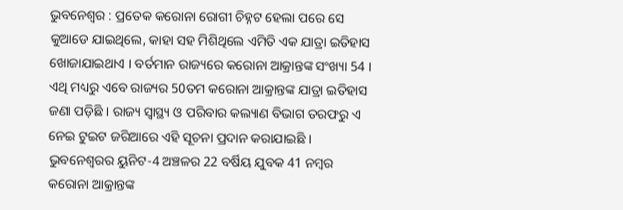ଭୁବନେଶ୍ୱର : ପ୍ରତେକ କରୋନା ରୋଗୀ ଚିହ୍ନଟ ହେଲା ପରେ ସେ କୁଆଡେ ଯାଇଥିଲେ, କାହା ସହ ମିଶିଥିଲେ ଏମିତି ଏକ ଯାତ୍ରା ଇତିହାସ ଖୋଜାଯାଇଥାଏ । ବର୍ତମାନ ରାଜ୍ୟରେ କରୋନା ଆକ୍ରାନ୍ତଙ୍କ ସଂଖ୍ୟା 54 । ଏଥି ମଧ୍ୟରୁ ଏବେ ରାଜ୍ୟର 50ତମ କରୋନା ଆକ୍ରାନ୍ତଙ୍କ ଯାତ୍ରା ଇତିହାସ ଜଣା ପଡ଼ିଛି । ରାଜ୍ୟ ସ୍ୱାସ୍ଥ୍ୟ ଓ ପରିବାର କଲ୍ୟାଣ ବିଭାଗ ତରଫରୁ ଏ ନେଇ ଟୁଇଟ ଜରିଆରେ ଏହି ସୂଚନା ପ୍ରଦାନ କରାଯାଇଛି ।
ଭୁବନେଶ୍ୱରର ୟୁନିଟ-4 ଅଞ୍ଚଳର 22 ବର୍ଷିୟ ଯୁବକ 41 ନମ୍ବର କରୋନା ଆକ୍ରାନ୍ତଙ୍କ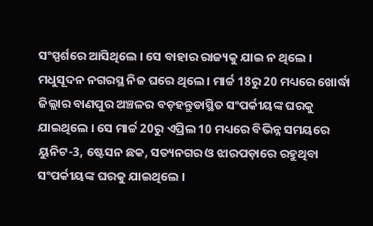ସଂସ୍ପର୍ଶରେ ଆସିଥିଲେ । ସେ ବାହାର ରାଜ୍ୟକୁ ଯାଇ ନ ଥିଲେ । ମଧୁସୂଦନ ନଗରସ୍ଥ ନିଜ ଘରେ ଥିଲେ । ମାର୍ଚ୍ଚ 18ରୁ 20 ମଧ୍ୟରେ ଖୋର୍ଦ୍ଧା ଜିଲ୍ଲାର ବାଣପୁର ଅଞ୍ଚଳର ବଡ଼ହନ୍ତୁଡାସ୍ଥିତ ସଂପର୍କୀୟଙ୍କ ଘରକୁ ଯାଇଥିଲେ । ସେ ମାର୍ଚ୍ଚ 20ରୁ ଏପ୍ରିଲ 10 ମଧ୍ୟରେ ବିଭିନ୍ନ ସମୟରେ ୟୁନିଟ-3, ଷ୍ଟେସନ ଛକ, ସତ୍ୟନଗର ଓ ଝାରପଡ଼ାରେ ରହୁଥିବା ସଂପର୍କୀୟଙ୍କ ଘରକୁ ଯାଇଥିଲେ ।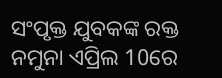ସଂପୃକ୍ତ ଯୁବକଙ୍କ ରକ୍ତ ନମୁନା ଏପ୍ରିଲ 10ରେ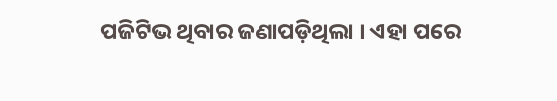ପଜିଟିଭ ଥିବାର ଜଣାପଡ଼ିଥିଲା । ଏହା ପରେ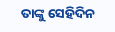ତାଙ୍କୁ ସେହିଦିନ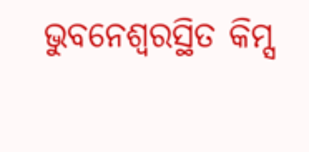ଭୁବନେଶ୍ୱରସ୍ଥିତ କିମ୍ସ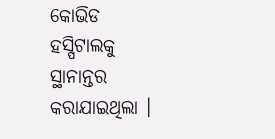କୋଭିଡ ହସ୍ପିଟାଲକୁ ସ୍ଥାନାନ୍ତର କରାଯାଇଥିଲା ।